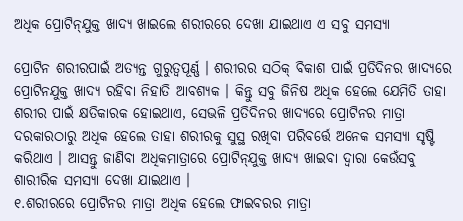ଅଧିକ ପ୍ରୋଟିନ୍‌ଯୁକ୍ତ ଖାଦ୍ୟ ଖାଇଲେ ଶରୀରରେ ଦେଖା ଯାଇଥାଏ ଏ ସବୁ ସମସ୍ୟା

ପ୍ରୋଟିନ ଶରୀରପାଇଁ ଅତ୍ୟନ୍ତ ଗୁରୁତ୍ୱପୂର୍ଣ୍ଣ । ଶରୀରର ସଠିକ୍‌ ବିକାଶ ପାଇଁ ପ୍ରତିଦିନର ଖାଦ୍ୟରେ ପ୍ରୋଟିନଯୁକ୍ତ ଖାଦ୍ୟ ରହିବା ନିହାତି ଆବଶ୍ୟକ । କିନ୍ତୁ ସବୁ ଜିନିଷ ଅଧିକ ହେଲେ ଯେମିତି ତାହା ଶରୀର ପାଇଁ କ୍ଷତିକାରକ ହୋଇଥାଏ, ସେଭଳି ପ୍ରତିଦିନର ଖାଦ୍ୟରେ ପ୍ରୋଟିନର ମାତ୍ରା ଦରକାରଠାରୁ ଅଧିକ ହେଲେ ତାହା ଶରୀରକୁ ସୁସ୍ଥ ରଖିବା ପରିବର୍ତ୍ତେ ଅନେକ ସମସ୍ୟା ସୃଷ୍ଟି କରିଥାଏ । ଆସନ୍ତୁ ଜାଣିବା ଅଧିକମାତ୍ରାରେ ପ୍ରୋଟିନ୍‌ଯୁକ୍ତ ଖାଦ୍ୟ ଖାଇବା ଦ୍ୱାରା କେଉଁସବୁ ଶାରୀରିକ ସମସ୍ୟା ଦେଖା ଯାଇଥାଏ ।
୧.ଶରୀରରେ ପ୍ରୋଟିନର ମାତ୍ରା ଅଧିକ ହେଲେ ଫାଇବରର ମାତ୍ରା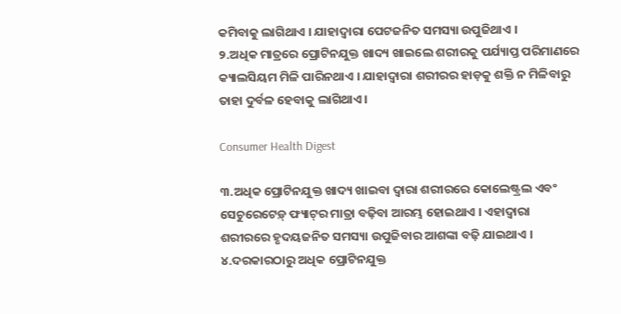କମିବାକୁ ଲାଗିଥାଏ । ଯାହାଦ୍ୱାରା ପେଟଜନିତ ସମସ୍ୟା ଉପୁଜିଥାଏ ।
୨.ଅଧିକ ମାତ୍ରରେ ପ୍ରୋଟିନଯୁକ୍ତ ଖାଦ୍ୟ ଖାଇଲେ ଶରୀରକୁ ପର୍ଯ୍ୟାପ୍ତ ପରିମାଣରେ କ୍ୟାଲସିୟମ ମିଳି ପାରିନଥାଏ । ଯାହାଦ୍ୱାରା ଶରୀରର ହାଡ଼କୁ ଶକ୍ତି ନ ମିଳିବାରୁ ତାହା ଦୁର୍ବଳ ହେବାକୁ ଲାଗିଥାଏ ।

Consumer Health Digest

୩.ଅଧିକ ପ୍ରୋଟିନଯୁକ୍ତ ଖାଦ୍ୟ ଖାଇବା ଦ୍ୱାରା ଶରୀରରେ କୋଲେଷ୍ଟ୍ରଲ ଏବଂ ସେଚୁରେଟେଡ଼୍‍ ଫ୍ୟାଟ୍‌ର ମାତ୍ରା ବଢ଼ିବା ଆରମ୍ଭ ହୋଇଥାଏ । ଏହାଦ୍ୱାରା ଶରୀରରେ ହୃଦୟଜନିତ ସମସ୍ୟା ଉପୁଜିବାର ଆଶଙ୍କା ବଢ଼ି ଯାଇଥାଏ ।
୪.ଦରକାରଠାରୁ ଅଧିକ ପ୍ରୋଟିନଯୁକ୍ତ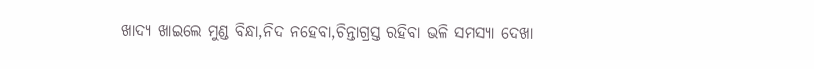ଖାଦ୍ୟ ଖାଇଲେ ମୁଣ୍ଡ ବିନ୍ଧା,ନିଦ ନହେବା,ଚିନ୍ତାଗ୍ରସ୍ତ ରହିବା ଭଳି ସମସ୍ୟା ଦେଖା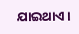ଯାଇଥାଏ ।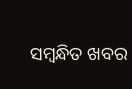ସମ୍ବନ୍ଧିତ ଖବର